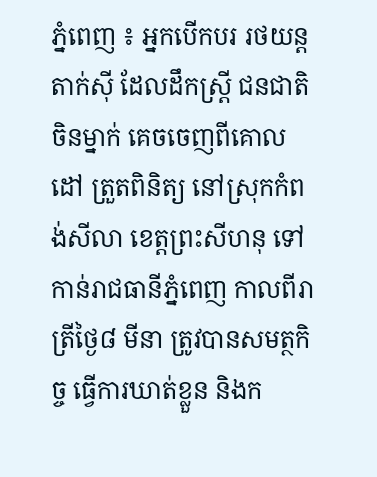ភ្នំពេញ ៖ អ្នកបើកបរ រថយន្តតាក់ស៊ី ដែលដឹកស្រ្តី ជនជាតិចិនម្នាក់ គេចចេញពីគោលដៅ ត្រួតពិនិត្យ នៅស្រុកកំពង់សីលា ខេត្តព្រះសីហនុ ទៅកាន់រាជធានីភ្នំពេញ កាលពីរាត្រីថ្ងៃ៨ មីនា ត្រូវបានសមត្ថកិច្ច ធ្វើការឃាត់ខ្លួន និងក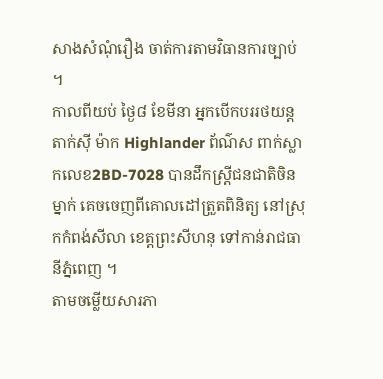សាងសំណុំរឿង ចាត់ការតាមវិធានការច្បាប់ ។
កាលពីយប់ ថ្ងៃ៨ ខែមីនា អ្នកបើកបររថយន្តតាក់ស៊ី ម៉ាក Highlander ព័ណ៌ស ពាក់ស្លាកលេខ2BD-7028 បានដឹកស្រ្តីជនជាតិចិនម្នាក់ គេចចេញពីគោលដៅត្រួតពិនិត្យ នៅស្រុកកំពង់សីលា ខេត្តព្រះសីហនុ ទៅកាន់រាជធានីភ្នំពេញ ។
តាមចម្លើយសារភា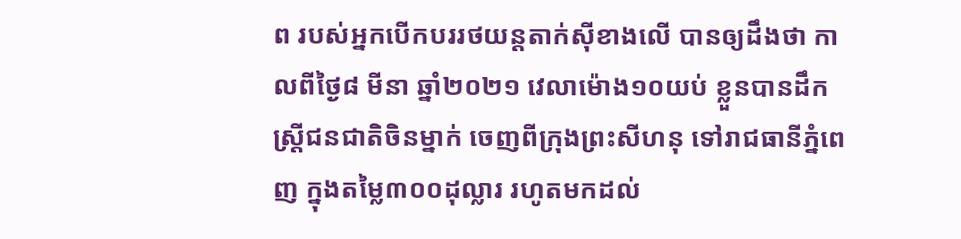ព របស់អ្នកបើកបររថយន្តតាក់ស៊ីខាងលើ បានឲ្យដឹងថា កាលពីថ្ងៃ៨ មីនា ឆ្នាំ២០២១ វេលាម៉ោង១០យប់ ខ្លួនបានដឹកស្រ្តីជនជាតិចិនម្នាក់ ចេញពីក្រុងព្រះសីហនុ ទៅរាជធានីភ្នំពេញ ក្នុងតម្លៃ៣០០ដុល្លារ រហូតមកដល់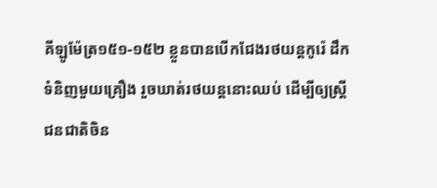គីឡូម៉ែត្រ១៥១-១៥២ ខ្លួនបានបើកជែងរថយន្តកូរ៉េ ដឹកទំនិញមួយគ្រឿង រួចឃាត់រថយន្តនោះឈប់ ដើម្បីឲ្យស្ត្រីជនជាតិចិន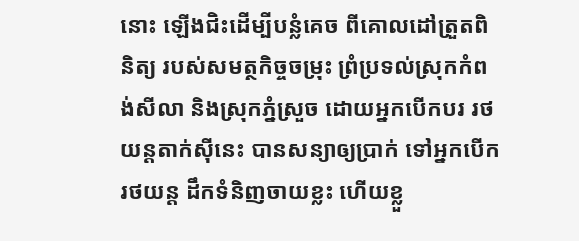នោះ ឡើងជិះដើម្បីបន្លំគេច ពីគោលដៅត្រួតពិនិត្យ របស់សមត្ថកិច្ចចម្រុះ ព្រំប្រទល់ស្រុកកំពង់សីលា និងស្រុកភ្នំស្រួច ដោយអ្នកបើកបរ រថយន្តតាក់ស៊ីនេះ បានសន្យាឲ្យប្រាក់ ទៅអ្នកបើករថយន្ត ដឹកទំនិញចាយខ្លះ ហើយខ្លួ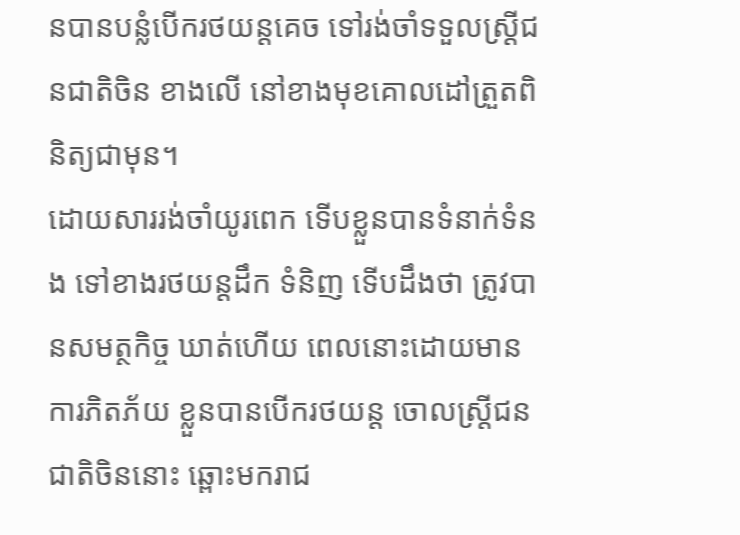នបានបន្លំបើករថយន្តគេច ទៅរង់ចាំទទួលស្រ្តីជនជាតិចិន ខាងលើ នៅខាងមុខគោលដៅត្រួតពិនិត្យជាមុន។
ដោយសាររង់ចាំយូរពេក ទើបខ្លួនបានទំនាក់ទំនង ទៅខាងរថយន្តដឹក ទំនិញ ទើបដឹងថា ត្រូវបានសមត្ថកិច្ច ឃាត់ហើយ ពេលនោះដោយមាន ការភិតភ័យ ខ្លួនបានបើករថយន្ត ចោលស្ត្រីជនជាតិចិននោះ ឆ្ពោះមករាជ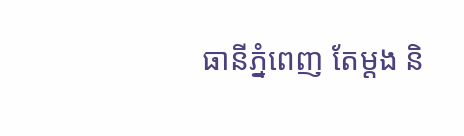ធានីភ្នំពេញ តែម្តង និ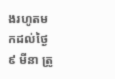ងរហូតមកដល់ថ្ងៃ៩ មីនា ត្រូ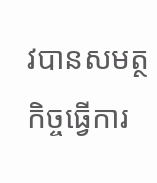វបានសមត្ថកិច្ចធ្វើការ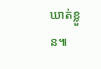ឃាត់ខ្លួន៕